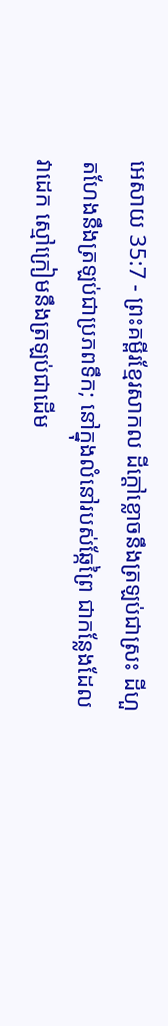អេសាយ 35:7 - ព្រះគម្ពីរខ្មែរសាកល ដីក្ដៅខ្លោចនឹងត្រឡប់ជាស្រះ ដីហួតហែងនឹងត្រឡប់ជាប្រភពទឹក; នៅក្នុងលំនៅរបស់ឆ្កែព្រៃ ជាកន្លែងដែលវាដេក ស្មៅក្រៀមនឹងត្រឡប់ជាដើម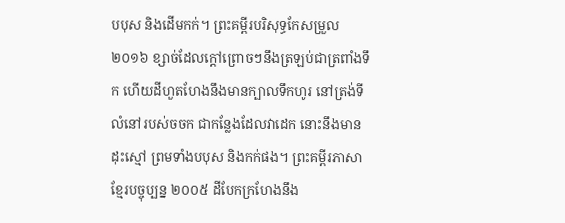បបុស និងដើមកក់។ ព្រះគម្ពីរបរិសុទ្ធកែសម្រួល ២០១៦ ខ្សាច់ដែលក្តៅព្រោចៗនឹងត្រឡប់ជាត្រពាំងទឹក ហើយដីហួតហែងនឹងមានក្បាលទឹកហូរ នៅត្រង់ទីលំនៅរបស់ចចក ជាកន្លែងដែលវាដេក នោះនឹងមានដុះស្មៅ ព្រមទាំងបបុស និងកក់ផង។ ព្រះគម្ពីរភាសាខ្មែរបច្ចុប្បន្ន ២០០៥ ដីបែកក្រហែងនឹង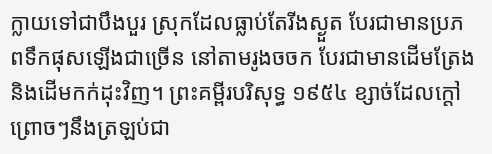ក្លាយទៅជាបឹងបួរ ស្រុកដែលធ្លាប់តែរីងស្ងួត បែរជាមានប្រភពទឹកផុសឡើងជាច្រើន នៅតាមរូងចចក បែរជាមានដើមត្រែង និងដើមកក់ដុះវិញ។ ព្រះគម្ពីរបរិសុទ្ធ ១៩៥៤ ខ្សាច់ដែលក្តៅព្រោចៗនឹងត្រឡប់ជា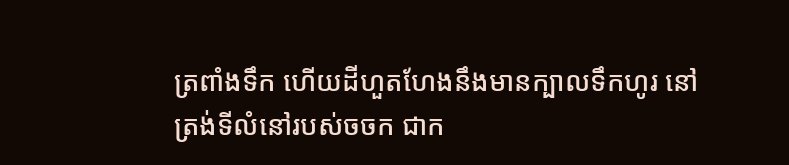ត្រពាំងទឹក ហើយដីហួតហែងនឹងមានក្បាលទឹកហូរ នៅត្រង់ទីលំនៅរបស់ចចក ជាក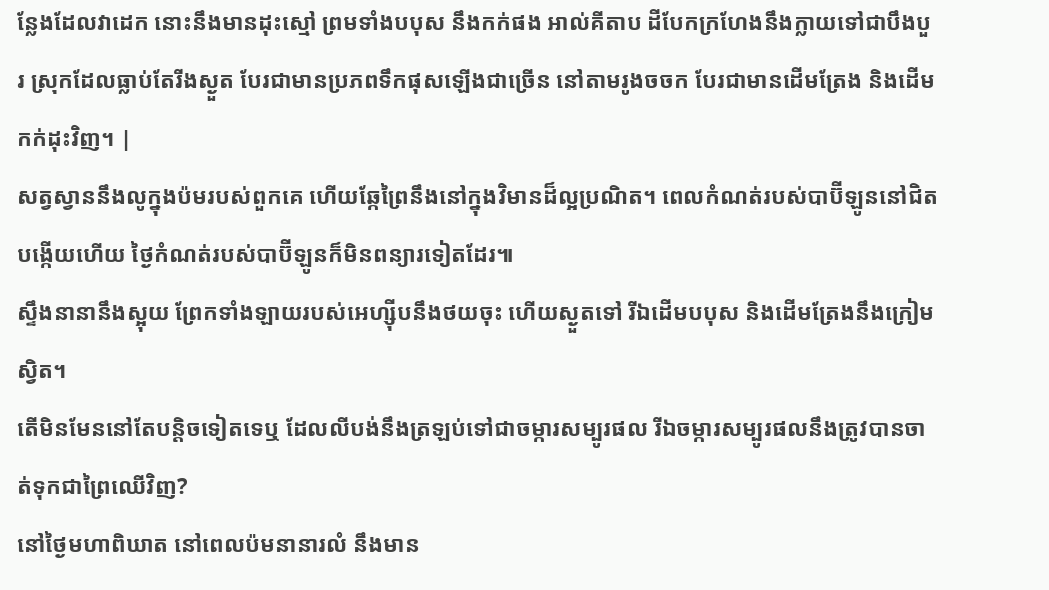ន្លែងដែលវាដេក នោះនឹងមានដុះស្មៅ ព្រមទាំងបបុស នឹងកក់ផង អាល់គីតាប ដីបែកក្រហែងនឹងក្លាយទៅជាបឹងបួរ ស្រុកដែលធ្លាប់តែរីងស្ងួត បែរជាមានប្រភពទឹកផុសឡើងជាច្រើន នៅតាមរូងចចក បែរជាមានដើមត្រែង និងដើមកក់ដុះវិញ។ |
សត្វស្វាននឹងលូក្នុងប៉មរបស់ពួកគេ ហើយឆ្កែព្រៃនឹងនៅក្នុងវិមានដ៏ល្អប្រណិត។ ពេលកំណត់របស់បាប៊ីឡូននៅជិតបង្កើយហើយ ថ្ងៃកំណត់របស់បាប៊ីឡូនក៏មិនពន្យារទៀតដែរ៕
ស្ទឹងនានានឹងស្អុយ ព្រែកទាំងឡាយរបស់អេហ្ស៊ីបនឹងថយចុះ ហើយស្ងួតទៅ រីឯដើមបបុស និងដើមត្រែងនឹងក្រៀមស្វិត។
តើមិនមែននៅតែបន្តិចទៀតទេឬ ដែលលីបង់នឹងត្រឡប់ទៅជាចម្ការសម្បូរផល រីឯចម្ការសម្បូរផលនឹងត្រូវបានចាត់ទុកជាព្រៃឈើវិញ?
នៅថ្ងៃមហាពិឃាត នៅពេលប៉មនានារលំ នឹងមាន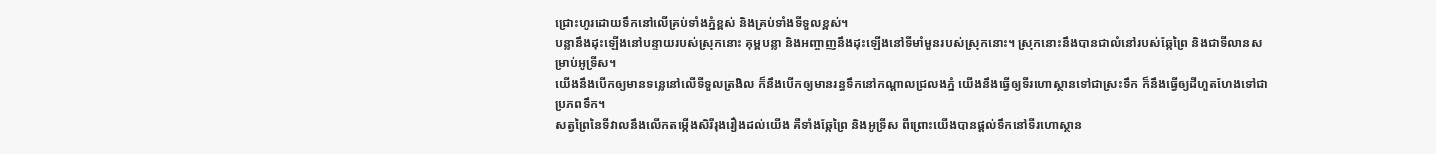ជ្រោះហូរដោយទឹកនៅលើគ្រប់ទាំងភ្នំខ្ពស់ និងគ្រប់ទាំងទីទួលខ្ពស់។
បន្លានឹងដុះឡើងនៅបន្ទាយរបស់ស្រុកនោះ គុម្ពបន្លា និងអញ្ចាញនឹងដុះឡើងនៅទីមាំមួនរបស់ស្រុកនោះ។ ស្រុកនោះនឹងបានជាលំនៅរបស់ឆ្កែព្រៃ និងជាទីលានសម្រាប់អូទ្រីស។
យើងនឹងបើកឲ្យមានទន្លេនៅលើទីទួលត្រងិល ក៏នឹងបើកឲ្យមានរន្ធទឹកនៅកណ្ដាលជ្រលងភ្នំ យើងនឹងធ្វើឲ្យទីរហោស្ថានទៅជាស្រះទឹក ក៏នឹងធ្វើឲ្យដីហួតហែងទៅជាប្រភពទឹក។
សត្វព្រៃនៃទីវាលនឹងលើកតម្កើងសិរីរុងរឿងដល់យើង គឺទាំងឆ្កែព្រៃ និងអូទ្រីស ពីព្រោះយើងបានផ្ដល់ទឹកនៅទីរហោស្ថាន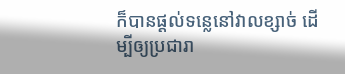ក៏បានផ្ដល់ទន្លេនៅវាលខ្សាច់ ដើម្បីឲ្យប្រជារា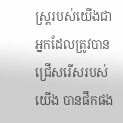ស្ត្ររបស់យើងជាអ្នកដែលត្រូវបានជ្រើសរើសរបស់យើង បានផឹកផង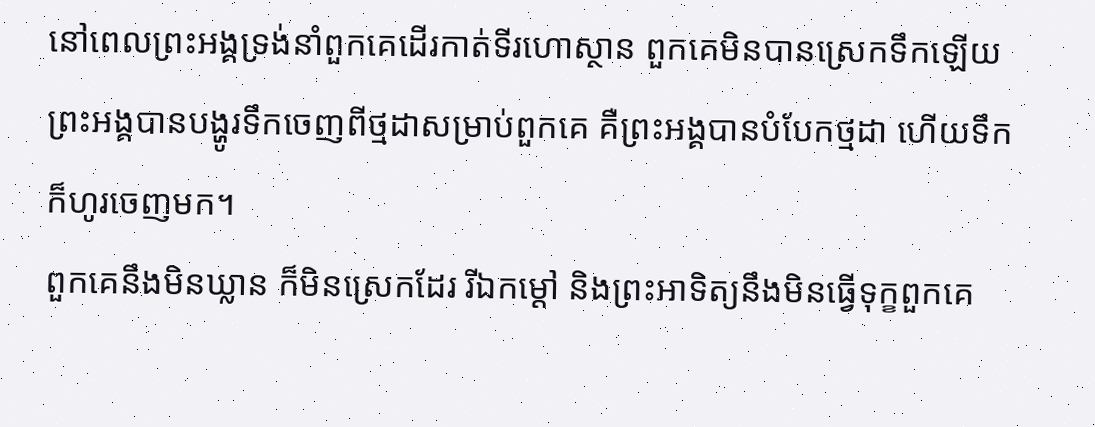នៅពេលព្រះអង្គទ្រង់នាំពួកគេដើរកាត់ទីរហោស្ថាន ពួកគេមិនបានស្រេកទឹកឡើយ ព្រះអង្គបានបង្ហូរទឹកចេញពីថ្មដាសម្រាប់ពួកគេ គឺព្រះអង្គបានបំបែកថ្មដា ហើយទឹកក៏ហូរចេញមក។
ពួកគេនឹងមិនឃ្លាន ក៏មិនស្រេកដែរ រីឯកម្ដៅ និងព្រះអាទិត្យនឹងមិនធ្វើទុក្ខពួកគេ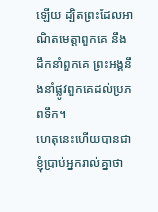ឡើយ ដ្បិតព្រះដែលអាណិតមេត្តាពួកគេ នឹងដឹកនាំពួកគេ ព្រះអង្គនឹងនាំផ្លូវពួកគេដល់ប្រភពទឹក។
ហេតុនេះហើយបានជាខ្ញុំប្រាប់អ្នករាល់គ្នាថា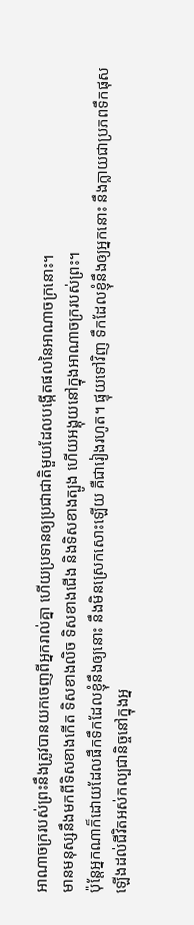អាណាចក្ររបស់ព្រះនឹងត្រូវបានយកចេញពីអ្នករាល់គ្នា ហើយប្រទានឲ្យប្រជាជាតិមួយដែលបង្កើតផលនៃអាណាចក្រនោះ។
មានមនុស្សនឹងមកពីទិសខាងកើត ទិសខាងលិច ទិសខាងជើង និងទិសខាងត្បូង ហើយអង្គុយនៅក្នុងអាណាចក្ររបស់ព្រះ។
ប៉ុន្តែអ្នកណាក៏ដោយដែលផឹកទឹកដែលខ្ញុំនឹងឲ្យនោះ នឹងមិនស្រេកសោះឡើយ គឺជារៀងរហូត។ ផ្ទុយទៅវិញ ទឹកដែលខ្ញុំនឹងឲ្យអ្នកនោះ នឹងក្លាយជាប្រភពទឹកផុសឡើងដល់ជីវិតអស់កល្បជានិច្ចនៅក្នុងអ្ន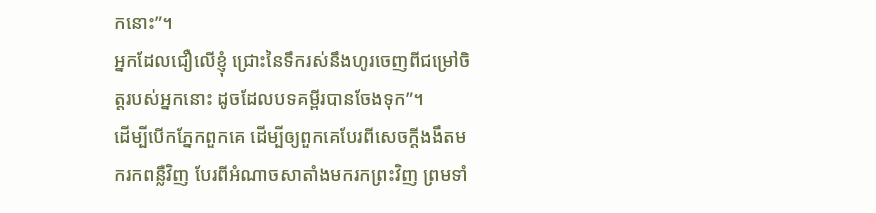កនោះ”។
អ្នកដែលជឿលើខ្ញុំ ជ្រោះនៃទឹករស់នឹងហូរចេញពីជម្រៅចិត្តរបស់អ្នកនោះ ដូចដែលបទគម្ពីរបានចែងទុក”។
ដើម្បីបើកភ្នែកពួកគេ ដើម្បីឲ្យពួកគេបែរពីសេចក្ដីងងឹតមករកពន្លឺវិញ បែរពីអំណាចសាតាំងមករកព្រះវិញ ព្រមទាំ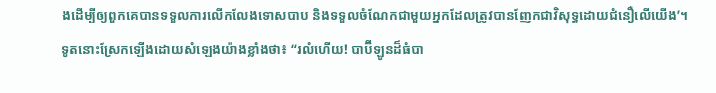ងដើម្បីឲ្យពួកគេបានទទួលការលើកលែងទោសបាប និងទទួលចំណែកជាមួយអ្នកដែលត្រូវបានញែកជាវិសុទ្ធដោយជំនឿលើយើង’។
ទូតនោះស្រែកឡើងដោយសំឡេងយ៉ាងខ្លាំងថា៖ “រលំហើយ! បាប៊ីឡូនដ៏ធំបា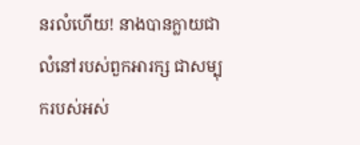នរលំហើយ! នាងបានក្លាយជាលំនៅរបស់ពួកអារក្ស ជាសម្បុករបស់អស់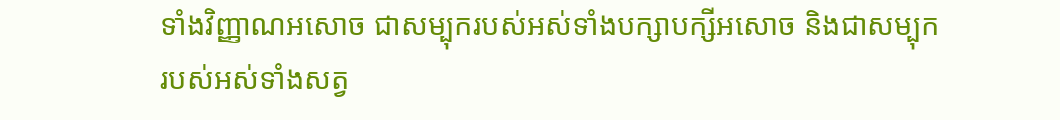ទាំងវិញ្ញាណអសោច ជាសម្បុករបស់អស់ទាំងបក្សាបក្សីអសោច និងជាសម្បុករបស់អស់ទាំងសត្វ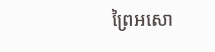ព្រៃអសោ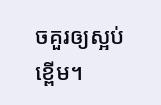ចគួរឲ្យស្អប់ខ្ពើម។